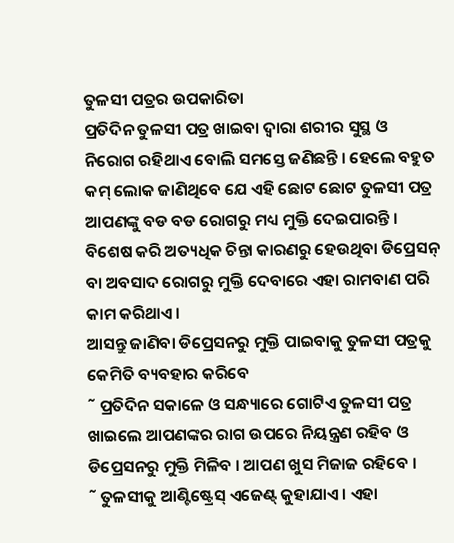ତୁଳସୀ ପତ୍ରର ଉପକାରିତା
ପ୍ରତିଦିନ ତୁଳସୀ ପତ୍ର ଖାଇବା ଦ୍ୱାରା ଶରୀର ସୁସ୍ଥ ଓ ନିରୋଗ ରହିଥାଏ ବୋଲି ସମସ୍ତେ ଜଣିଛନ୍ତି । ହେଲେ ବହୁତ କମ୍ ଲୋକ ଜାଣିଥିବେ ଯେ ଏହି ଛୋଟ ଛୋଟ ତୁଳସୀ ପତ୍ର ଆପଣଙ୍କୁ ବଡ ବଡ ରୋଗରୁ ମଧ୍ୟ ମୁକ୍ତି ଦେଇପାରନ୍ତି । ବିଶେଷ କରି ଅତ୍ୟଧିକ ଚିନ୍ତା କାରଣରୁ ହେଉଥିବା ଡିପ୍ରେସନ୍ ବା ଅବସାଦ ରୋଗରୁ ମୁକ୍ତି ଦେବାରେ ଏହା ରାମବାଣ ପରି କାମ କରିଥାଏ ।
ଆସନ୍ତୁ ଜାଣିବା ଡିପ୍ରେସନରୁ ମୁକ୍ତି ପାଇବାକୁ ତୁଳସୀ ପତ୍ରକୁ କେମିତି ବ୍ୟବହାର କରିବେ
˜ ପ୍ରତିଦିନ ସକାଳେ ଓ ସନ୍ଧ୍ୟାରେ ଗୋଟିଏ ତୁଳସୀ ପତ୍ର ଖାଇଲେ ଆପଣଙ୍କର ରାଗ ଉପରେ ନିୟନ୍ତ୍ରଣ ରହିବ ଓ ଡିପ୍ରେସନରୁ ମୁକ୍ତି ମିଳିବ । ଆପଣ ଖୁସ ମିଜାଜ ରହିବେ ।
˜ ତୁଳସୀକୁ ଆଣ୍ଟିଷ୍ଟ୍ରେସ୍ ଏଜେଣ୍ଟ୍ କୁହାଯାଏ । ଏହା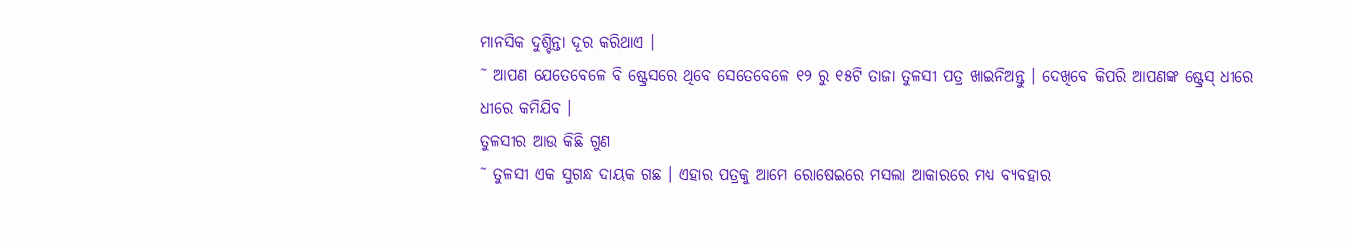ମାନସିକ ଦୁଶ୍ଚିନ୍ତା ଦୂର କରିଥାଏ ।
˜ ଆପଣ ଯେତେବେଳେ ବି ଷ୍ଟ୍ରେସରେ ଥିବେ ସେତେବେଳେ ୧୨ ରୁ ୧୫ଟି ତାଜା ତୁଳସୀ ପତ୍ର ଖାଇନିଅନ୍ତୁ । ଦେଖିବେ କିପରି ଆପଣଙ୍କ ଷ୍ଟ୍ରେସ୍ ଧୀରେ ଧୀରେ କମିଯିବ ।
ତୁଳସୀର ଆଉ କିଛି ଗୁଣ
˜ ତୁଳସୀ ଏକ ସୁଗନ୍ଧ ଦାୟକ ଗଛ । ଏହାର ପତ୍ରକୁ ଆମେ ରୋଷେଇରେ ମସଲା ଆକାରରେ ମଧ୍ୟ ବ୍ୟବହାର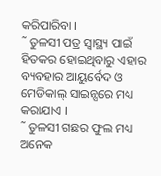କରିପାରିବା ।
˜ ତୁଳସୀ ପତ୍ର ସ୍ୱାସ୍ଥ୍ୟ ପାଇଁ ହିତକର ହୋଇଥିବାରୁ ଏହାର ବ୍ୟବହାର ଆୟୁର୍ବେଦ ଓ ମେଡିକାଲ୍ ସାଇନ୍ସରେ ମଧ୍ୟ କରାଯାଏ ।
˜ ତୁଳସୀ ଗଛର ଫୁଲ ମଧ୍ୟ ଅନେକ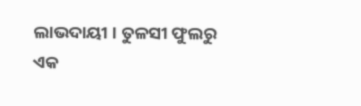ଲାଭଦାୟୀ । ତୁଳସୀ ଫୁଲରୁ ଏକ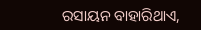ରସାୟନ ବାହାରିଥାଏ,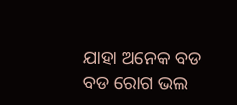ଯାହା ଅନେକ ବଡ ବଡ ରୋଗ ଭଲ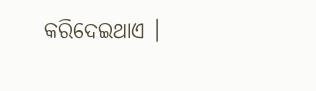କରିଦେଇଥାଏ ।